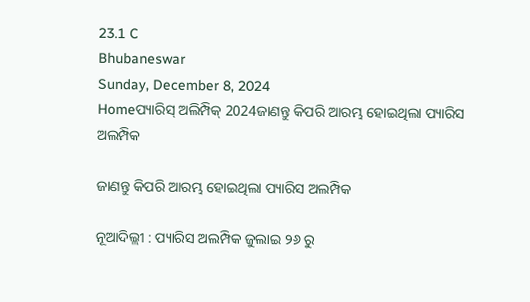23.1 C
Bhubaneswar
Sunday, December 8, 2024
Homeପ୍ୟାରିସ୍ ଅଲିମ୍ପିକ୍ 2024ଜାଣନ୍ତୁ କିପରି ଆରମ୍ଭ ହୋଇଥିଲା ପ୍ୟାରିସ ଅଲମ୍ପିକ

ଜାଣନ୍ତୁ କିପରି ଆରମ୍ଭ ହୋଇଥିଲା ପ୍ୟାରିସ ଅଲମ୍ପିକ

ନୂଆଦିଲ୍ଲୀ : ପ୍ୟାରିସ ଅଲମ୍ପିକ ଜୁଲାଇ ୨୬ ରୁ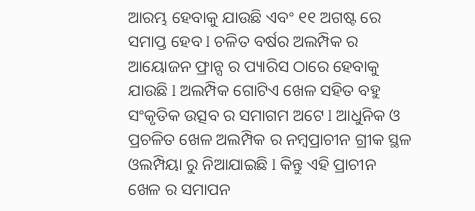ଆରମ୍ଭ ହେବାକୁ ଯାଉଛି ଏବଂ ୧୧ ଅଗଷ୍ଟ ରେ ସମାପ୍ତ ହେବ l ଚଳିତ ବର୍ଷର ଅଲମ୍ପିକ ର ଆୟୋଜନ ଫ୍ରାନ୍ସ ର ପ୍ୟାରିସ ଠାରେ ହେବାକୁ ଯାଉଛି l ଅଲମ୍ପିକ ଗୋଟିଏ ଖେଳ ସହିତ ବହୁ ସଂକୃତିକ ଉତ୍ସବ ର ସମାଗମ ଅଟେ l ଆଧୁନିକ ଓ ପ୍ରଚଳିତ ଖେଳ ଅଲମ୍ପିକ ର ନମ୍ୱପ୍ରାଚୀନ ଗ୍ରୀକ ସ୍ଥଳ ଓଲମ୍ପିୟା ରୁ ନିଆଯାଇଛି l କିନ୍ତୁ ଏହି ପ୍ରାଚୀନ ଖେଳ ର ସମାପନ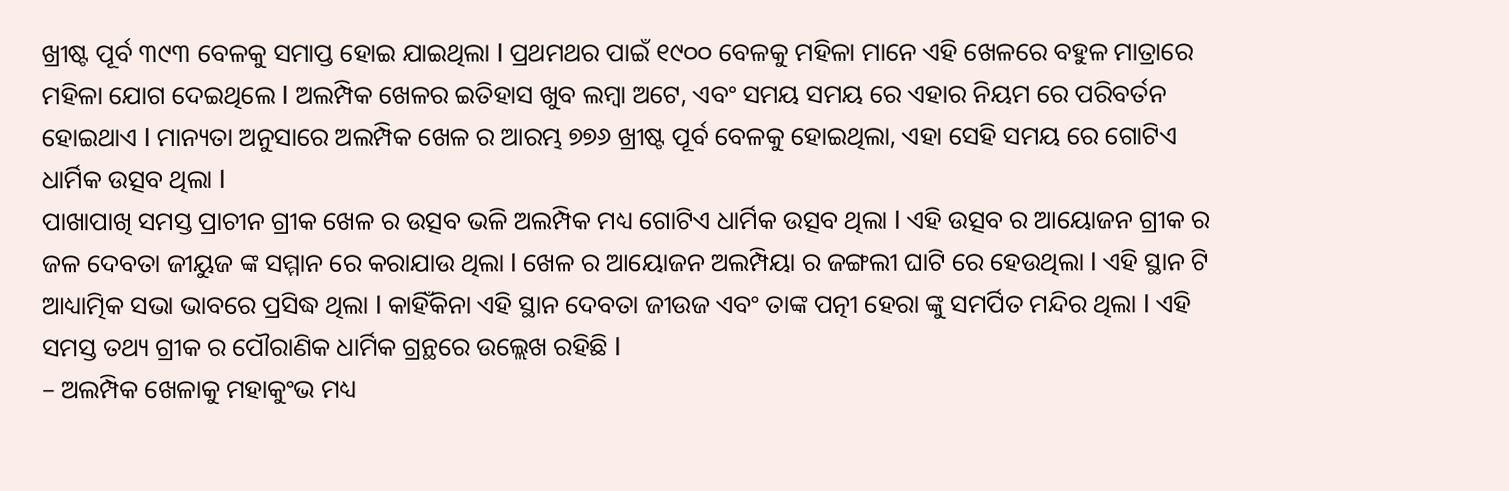ଖ୍ରୀଷ୍ଟ ପୂର୍ବ ୩୯୩ ବେଳକୁ ସମାପ୍ତ ହୋଇ ଯାଇଥିଲା l ପ୍ରଥମଥର ପାଇଁ ୧୯୦୦ ବେଳକୁ ମହିଳା ମାନେ ଏହି ଖେଳରେ ବହୁଳ ମାତ୍ରାରେ ମହିଳା ଯୋଗ ଦେଇଥିଲେ l ଅଲମ୍ପିକ ଖେଳର ଇତିହାସ ଖୁବ ଲମ୍ବା ଅଟେ, ଏବଂ ସମୟ ସମୟ ରେ ଏହାର ନିୟମ ରେ ପରିବର୍ତନ ହୋଇଥାଏ l ମାନ୍ୟତା ଅନୁସାରେ ଅଲମ୍ପିକ ଖେଳ ର ଆରମ୍ଭ ୭୭୬ ଖ୍ରୀଷ୍ଟ ପୂର୍ବ ବେଳକୁ ହୋଇଥିଲା, ଏହା ସେହି ସମୟ ରେ ଗୋଟିଏ ଧାର୍ମିକ ଉତ୍ସବ ଥିଲା l
ପାଖାପାଖି ସମସ୍ତ ପ୍ରାଚୀନ ଗ୍ରୀକ ଖେଳ ର ଉତ୍ସବ ଭଳି ଅଲମ୍ପିକ ମଧ୍ୟ ଗୋଟିଏ ଧାର୍ମିକ ଉତ୍ସବ ଥିଲା l ଏହି ଉତ୍ସବ ର ଆୟୋଜନ ଗ୍ରୀକ ର ଜଳ ଦେବତା ଜୀୟୁଜ ଙ୍କ ସମ୍ମାନ ରେ କରାଯାଉ ଥିଲା l ଖେଳ ର ଆୟୋଜନ ଅଲମ୍ପିୟା ର ଜଙ୍ଗଲୀ ଘାଟି ରେ ହେଉଥିଲା l ଏହି ସ୍ଥାନ ଟି ଆଧ୍ୟାତ୍ମିକ ସଭା ଭାବରେ ପ୍ରସିଦ୍ଧ ଥିଲା l କାହିଁକିନା ଏହି ସ୍ଥାନ ଦେବତା ଜୀଉଜ ଏବଂ ତାଙ୍କ ପତ୍ନୀ ହେରା ଙ୍କୁ ସମର୍ପିତ ମନ୍ଦିର ଥିଲା l ଏହି ସମସ୍ତ ତଥ୍ୟ ଗ୍ରୀକ ର ପୌରାଣିକ ଧାର୍ମିକ ଗ୍ରନ୍ଥରେ ଉଲ୍ଲେଖ ରହିଛି l
– ଅଲମ୍ପିକ ଖେଳାକୁ ମହାକୁଂଭ ମଧ୍ୟ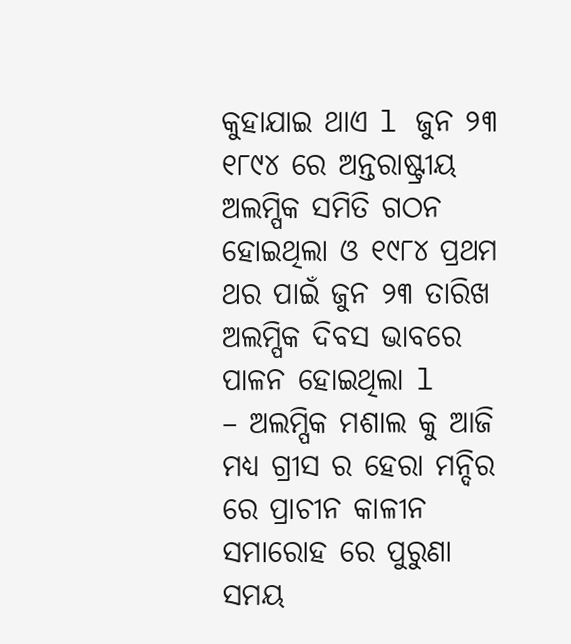କୁହାଯାଇ ଥାଏ l ଜୁନ ୨୩ ୧୮୯୪ ରେ ଅନ୍ତରାଷ୍ଟ୍ରୀୟ ଅଲମ୍ପିକ ସମିତି ଗଠନ ହୋଇଥିଲା ଓ ୧୯୮୪ ପ୍ରଥମ ଥର ପାଇଁ ଜୁନ ୨୩ ତାରିଖ ଅଲମ୍ପିକ ଦିବସ ଭାବରେ ପାଳନ ହୋଇଥିଲା l
– ଅଲମ୍ପିକ ମଶାଲ କୁ ଆଜି ମଧ୍ୟ ଗ୍ରୀସ ର ହେରା ମନ୍ଦିର ରେ ପ୍ରାଚୀନ କାଳୀନ ସମାରୋହ ରେ ପୁରୁଣା ସମୟ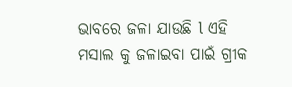ଭାବରେ ଜଳା ଯାଉଛି l ଏହି ମସାଲ କୁ ଜଳାଇବା ପାଇଁ ଗ୍ରୀକ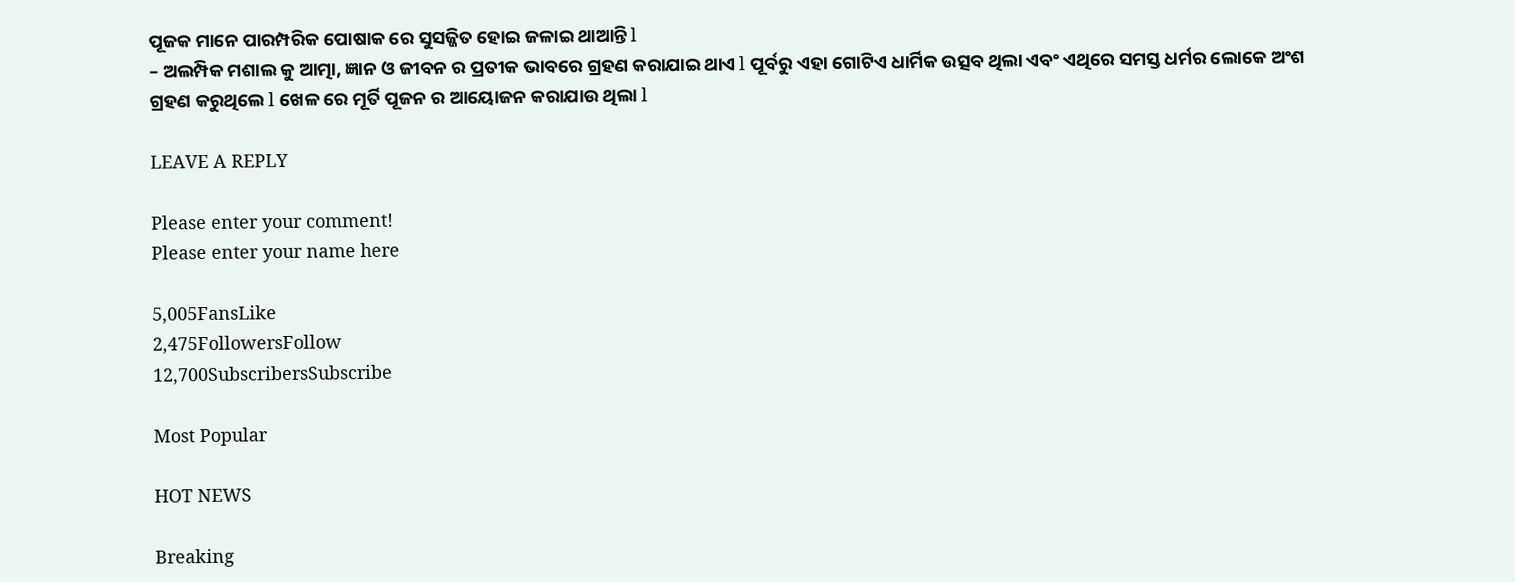ପୂଜକ ମାନେ ପାରମ୍ପରିକ ପୋଷାକ ରେ ସୁସଜ୍ଜିତ ହୋଇ ଜଳାଇ ଥାଆନ୍ତି l
– ଅଲମ୍ପିକ ମଶାଲ କୁ ଆତ୍ମା, ଜ୍ଞାନ ଓ ଜୀବନ ର ପ୍ରତୀକ ଭାବରେ ଗ୍ରହଣ କରାଯାଇ ଥାଏ l ପୂର୍ବରୁ ଏହା ଗୋଟିଏ ଧାର୍ମିକ ଉତ୍ସବ ଥିଲା ଏବଂ ଏଥିରେ ସମସ୍ତ ଧର୍ମର ଲୋକେ ଅଂଶ ଗ୍ରହଣ କରୁଥିଲେ l ଖେଳ ରେ ମୂର୍ତି ପୂଜନ ର ଆୟୋଜନ କରାଯାଉ ଥିଲା l

LEAVE A REPLY

Please enter your comment!
Please enter your name here

5,005FansLike
2,475FollowersFollow
12,700SubscribersSubscribe

Most Popular

HOT NEWS

Breaking